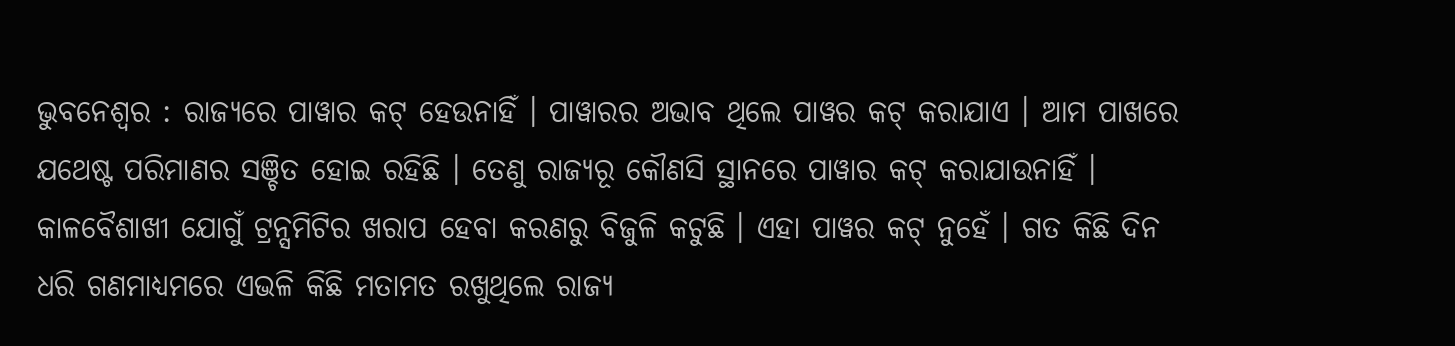ଭୁବନେଶ୍ୱର : ରାଜ୍ୟରେ ପାୱାର କଟ୍ ହେଉନାହିଁ । ପାୱାରର ଅଭାବ ଥିଲେ ପାୱର କଟ୍ କରାଯାଏ । ଆମ ପାଖରେ ଯଥେଷ୍ଟ ପରିମାଣର ସଞ୍ଚିତ ହୋଇ ରହିଛି । ତେଣୁ ରାଜ୍ୟରୂ କୌଣସି ସ୍ଥାନରେ ପାୱାର କଟ୍ କରାଯାଉନାହିଁ । କାଳବୈଶାଖୀ ଯୋଗୁଁ ଟ୍ରନ୍ସମିଟିର ଖରାପ ହେବା କରଣରୁ ବିଜୁଳି କଟୁଛି । ଏହା ପାୱର କଟ୍ ନୁହେଁ । ଗତ କିଛି ଦିନ ଧରି ଗଣମାଧ୍ୟମରେ ଏଭଳି କିଛି ମତାମତ ରଖୁଥିଲେ ରାଜ୍ୟ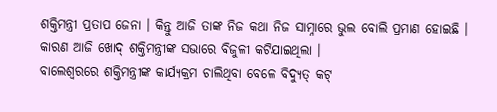ଶକ୍ତିମନ୍ତ୍ରୀ ପ୍ରତାପ ଜେନା । କିନ୍ତୁ ଆଜି ତାଙ୍କ ନିଜ କଥା ନିଜ ସାମ୍ନାରେ ଭୁଲ ବୋଲି ପ୍ରମାଣ ହୋଇଛି । କାରଣ ଆଜି ଖୋଦ୍ ଶକ୍ତିମନ୍ତ୍ରୀଙ୍କ ସଭାରେ ବିଜୁଳୀ କଟିଯାଇଥିଲା ।
ବାଲେଶ୍ୱରରେ ଶକ୍ତିମନ୍ତ୍ରୀଙ୍କ କାର୍ଯ୍ୟକ୍ରମ ଚାଲିଥିବା ବେଳେ ବିଦ୍ୟୁତ୍ କଟ୍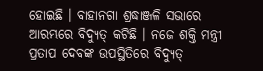ହୋଇଛି । ବାହାନଗା ଶ୍ରଦ୍ଧାଞ୍ଜଳି ସଭାରେ ଆରମ୍ଭରେ ବିଦ୍ୟୁତ୍ କଟିଛି । ନଜେ ଶକ୍ତି ମନ୍ତ୍ରୀ ପ୍ରତାପ ଦେବଙ୍କ ଉପସ୍ଥିତିରେ ବିଦ୍ୟୁତ୍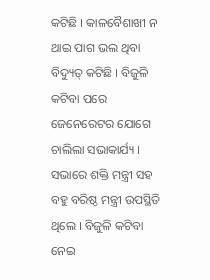କଟିଛି । କାଳବୈଶାଖୀ ନ ଥାଇ ପାଗ ଭଲ ଥିବା ବିଦ୍ୟୁତ୍ କଟିଛି । ବିଜୁଳି କଟିବା ପରେ ଜେନେରେଟର ଯୋଗେ ଚାଲିଲା ସଭାକାର୍ଯ୍ୟ । ସଭାରେ ଶକ୍ତି ମନ୍ତ୍ରୀ ସହ ବହୁ ବରିଷ୍ଠ ମନ୍ତ୍ରୀ ଉପସ୍ଥିତି ଥିଲେ । ବିଜୁଳି କଟିବା ନେଇ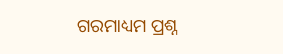ଗରମାଧ୍ୟମ ପ୍ରଶ୍ନ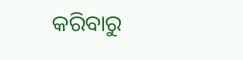କରିବାରୁ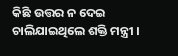କିଛି ଉତ୍ତର ନ ଦେଇ ଚାଲିଯାଇଥିଲେ ଶକ୍ତି ମନ୍ତ୍ରୀ ।